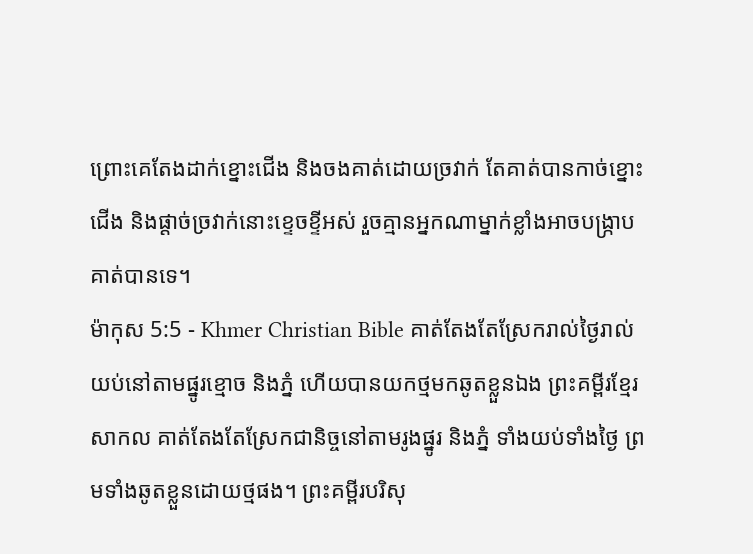ព្រោះគេតែងដាក់ខ្នោះជើង និងចងគាត់ដោយច្រវាក់ តែគាត់បានកាច់ខ្នោះជើង និងផ្ដាច់ច្រវាក់នោះខ្ទេចខ្ទីអស់ រួចគ្មានអ្នកណាម្នាក់ខ្លាំងអាចបង្ក្រាបគាត់បានទេ។
ម៉ាកុស 5:5 - Khmer Christian Bible គាត់តែងតែស្រែករាល់ថ្ងៃរាល់យប់នៅតាមផ្នូរខ្មោច និងភ្នំ ហើយបានយកថ្មមកឆូតខ្លួនឯង ព្រះគម្ពីរខ្មែរសាកល គាត់តែងតែស្រែកជានិច្ចនៅតាមរូងផ្នូរ និងភ្នំ ទាំងយប់ទាំងថ្ងៃ ព្រមទាំងឆូតខ្លួនដោយថ្មផង។ ព្រះគម្ពីរបរិសុ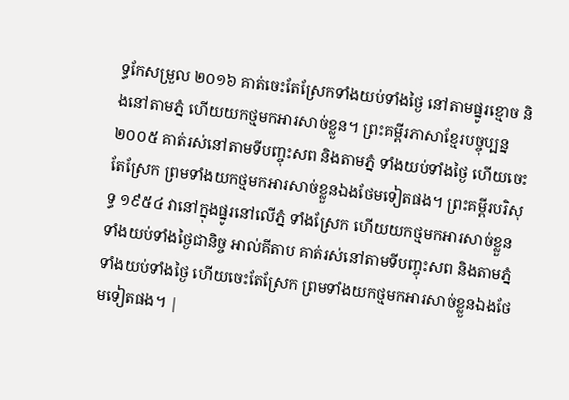ទ្ធកែសម្រួល ២០១៦ គាត់ចេះតែស្រែកទាំងយប់ទាំងថ្ងៃ នៅតាមផ្នូរខ្មោច និងនៅតាមភ្នំ ហើយយកថ្មមកអារសាច់ខ្លួន។ ព្រះគម្ពីរភាសាខ្មែរបច្ចុប្បន្ន ២០០៥ គាត់រស់នៅតាមទីបញ្ចុះសព និងតាមភ្នំ ទាំងយប់ទាំងថ្ងៃ ហើយចេះតែស្រែក ព្រមទាំងយកថ្មមកអារសាច់ខ្លួនឯងថែមទៀតផង។ ព្រះគម្ពីរបរិសុទ្ធ ១៩៥៤ វានៅក្នុងផ្នូរនៅលើភ្នំ ទាំងស្រែក ហើយយកថ្មមកអារសាច់ខ្លួន ទាំងយប់ទាំងថ្ងៃជានិច្ច អាល់គីតាប គាត់រស់នៅតាមទីបញ្ចុះសព និងតាមភ្នំទាំងយប់ទាំងថ្ងៃ ហើយចេះតែស្រែក ព្រមទាំងយកថ្មមកអារសាច់ខ្លួនឯងថែមទៀតផង។ |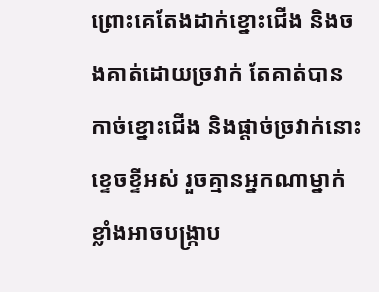ព្រោះគេតែងដាក់ខ្នោះជើង និងចងគាត់ដោយច្រវាក់ តែគាត់បានកាច់ខ្នោះជើង និងផ្ដាច់ច្រវាក់នោះខ្ទេចខ្ទីអស់ រួចគ្មានអ្នកណាម្នាក់ខ្លាំងអាចបង្ក្រាប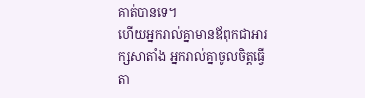គាត់បានទេ។
ហើយអ្នករាល់គ្នាមានឪពុកជាអារក្សសាតាំង អ្នករាល់គ្នាចូលចិត្តធ្វើតា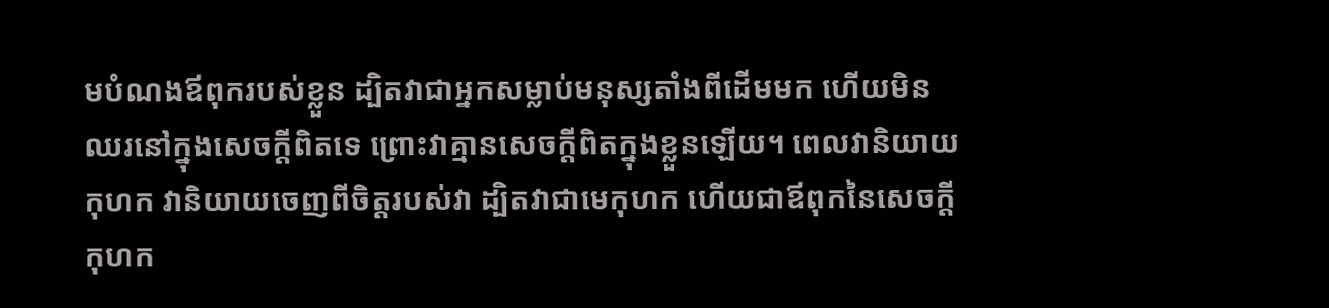មបំណងឪពុករបស់ខ្លួន ដ្បិតវាជាអ្នកសម្លាប់មនុស្សតាំងពីដើមមក ហើយមិនឈរនៅក្នុងសេចក្ដីពិតទេ ព្រោះវាគ្មានសេចក្ដីពិតក្នុងខ្លួនឡើយ។ ពេលវានិយាយកុហក វានិយាយចេញពីចិត្ដរបស់វា ដ្បិតវាជាមេកុហក ហើយជាឪពុកនៃសេចក្ដីកុហក